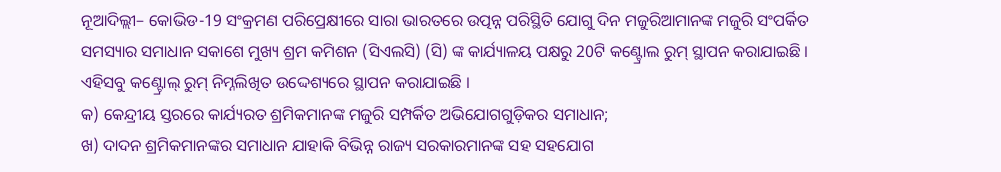ନୂଆଦିଲ୍ଲୀ– କୋଭିଡ-19 ସଂକ୍ରମଣ ପରିପ୍ରେକ୍ଷୀରେ ସାରା ଭାରତରେ ଉତ୍ପନ୍ନ ପରିସ୍ଥିତି ଯୋଗୁ ଦିନ ମଜୁରିଆମାନଙ୍କ ମଜୁରି ସଂପର୍କିତ ସମସ୍ୟାର ସମାଧାନ ସକାଶେ ମୁଖ୍ୟ ଶ୍ରମ କମିଶନ (ସିଏଲସି) (ସି) ଙ୍କ କାର୍ଯ୍ୟାଳୟ ପକ୍ଷରୁ 20ଟି କଣ୍ଟ୍ରୋଲ ରୁମ୍ ସ୍ଥାପନ କରାଯାଇଛି । ଏହିସବୁ କଣ୍ଟ୍ରୋଲ୍ ରୁମ୍ ନିମ୍ନଲିଖିତ ଉଦ୍ଦେଶ୍ୟରେ ସ୍ଥାପନ କରାଯାଇଛି ।
କ) କେନ୍ଦ୍ରୀୟ ସ୍ତରରେ କାର୍ଯ୍ୟରତ ଶ୍ରମିକମାନଙ୍କ ମଜୁରି ସମ୍ପର୍କିତ ଅଭିଯୋଗଗୁଡ଼ିକର ସମାଧାନ;
ଖ) ଦାଦନ ଶ୍ରମିକମାନଙ୍କର ସମାଧାନ ଯାହାକି ବିଭିନ୍ନ ରାଜ୍ୟ ସରକାରମାନଙ୍କ ସହ ସହଯୋଗ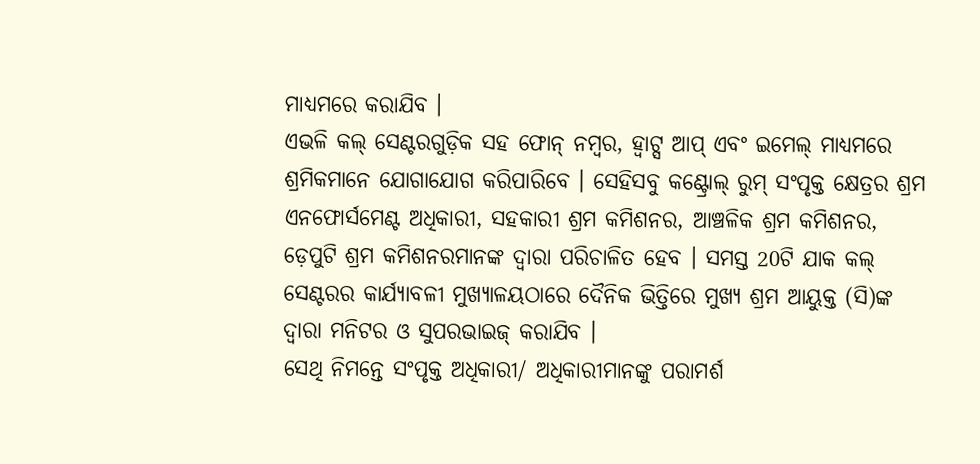ମାଧ୍ୟମରେ କରାଯିବ ।
ଏଭଳି କଲ୍ ସେଣ୍ଟରଗୁଡ଼ିକ ସହ ଫୋନ୍ ନମ୍ବର, ହ୍ୱାଟ୍ସ ଆପ୍ ଏବଂ ଇମେଲ୍ ମାଧ୍ୟମରେ ଶ୍ରମିକମାନେ ଯୋଗାଯୋଗ କରିପାରିବେ । ସେହିସବୁ କଣ୍ଟ୍ରୋଲ୍ ରୁମ୍ ସଂପୃକ୍ତ କ୍ଷେତ୍ରର ଶ୍ରମ ଏନଫୋର୍ସମେଣ୍ଟ ଅଧିକାରୀ, ସହକାରୀ ଶ୍ରମ କମିଶନର, ଆଞ୍ଚଳିକ ଶ୍ରମ କମିଶନର, ଡ଼େପୁଟି ଶ୍ରମ କମିଶନରମାନଙ୍କ ଦ୍ୱାରା ପରିଚାଳିତ ହେବ । ସମସ୍ତ 20ଟି ଯାକ କଲ୍ ସେଣ୍ଟରର କାର୍ଯ୍ୟାବଳୀ ମୁଖ୍ୟାଳୟଠାରେ ଦୈନିକ ଭିତ୍ତିରେ ମୁଖ୍ୟ ଶ୍ରମ ଆୟୁକ୍ତ (ସି)ଙ୍କ ଦ୍ୱାରା ମନିଟର ଓ ସୁପରଭାଇଜ୍ କରାଯିବ ।
ସେଥି ନିମନ୍ତେ ସଂପୃକ୍ତ ଅଧିକାରୀ/ ଅଧିକାରୀମାନଙ୍କୁ ପରାମର୍ଶ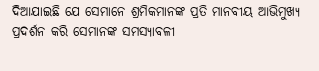ଦିଆଯାଇଛି ଯେ ସେମାନେ ଶ୍ରମିକମାନଙ୍କ ପ୍ରତି ମାନବୀୟ ଆଭିମୁଖ୍ୟ ପ୍ରଦର୍ଶନ କରି ସେମାନଙ୍କ ସମସ୍ୟାବଳୀ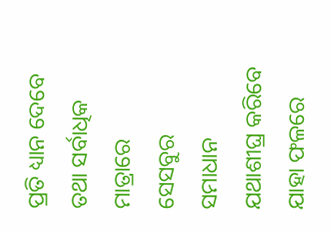ପ୍ରତି ଧ୍ୟାନ ଦେବେ ତଥା ସର୍ବାଧିକ ମାତ୍ରାରେ ସେସବୁର ସମାଧାନ ଯଥାଶୀଘ୍ର କରିବେ ଯାହା ଫଳରେ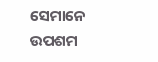ସେମାନେ ଉପଶମ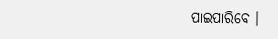ପାଇପାରିବେ ।